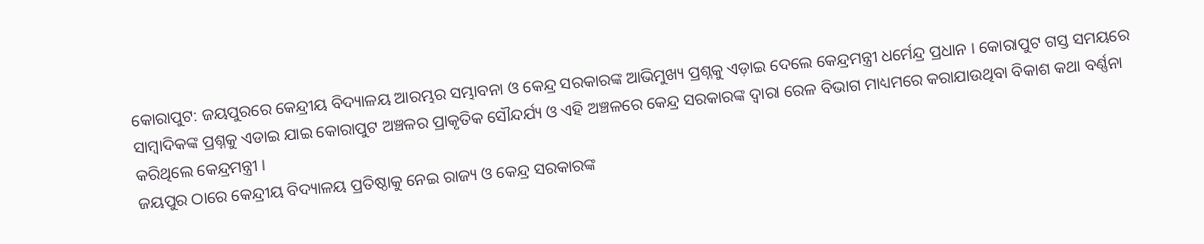କୋରାପୁଟ: ଜୟପୁରରେ କେନ୍ଦ୍ରୀୟ ବିଦ୍ୟାଳୟ ଆରମ୍ଭର ସମ୍ଭାବନା ଓ କେନ୍ଦ୍ର ସରକାରଙ୍କ ଆଭିମୁଖ୍ୟ ପ୍ରଶ୍ନକୁ ଏଡ଼ାଇ ଦେଲେ କେନ୍ଦ୍ରମନ୍ତ୍ରୀ ଧର୍ମେନ୍ଦ୍ର ପ୍ରଧାନ । କୋରାପୁଟ ଗସ୍ତ ସମୟରେ ସାମ୍ବାଦିକଙ୍କ ପ୍ରଶ୍ନକୁ ଏଡାଇ ଯାଇ କୋରାପୁଟ ଅଞ୍ଚଳର ପ୍ରାକୃତିକ ସୌନ୍ଦର୍ଯ୍ୟ ଓ ଏହି ଅଞ୍ଚଳରେ କେନ୍ଦ୍ର ସରକାରଙ୍କ ଦ୍ଵାରା ରେଳ ବିଭାଗ ମାଧ୍ୟମରେ କରାଯାଉଥିବା ବିକାଶ କଥା ବର୍ଣ୍ଣନା କରିଥିଲେ କେନ୍ଦ୍ରମନ୍ତ୍ରୀ ।
ଜୟପୁର ଠାରେ କେନ୍ଦ୍ରୀୟ ବିଦ୍ୟାଳୟ ପ୍ରତିଷ୍ଠାକୁ ନେଇ ରାଜ୍ୟ ଓ କେନ୍ଦ୍ର ସରକାରଙ୍କ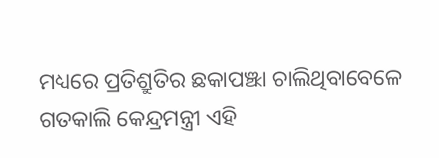ମଧ୍ୟରେ ପ୍ରତିଶ୍ରୁତିର ଛକାପଞ୍ଝା ଚାଲିଥିବାବେଳେ ଗତକାଲି କେନ୍ଦ୍ରମନ୍ତ୍ରୀ ଏହି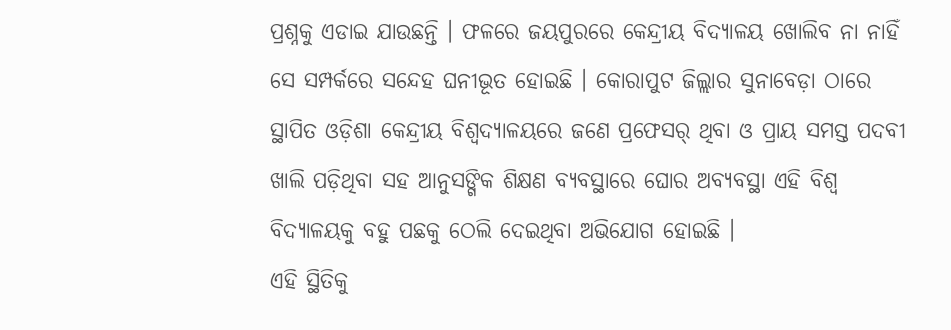ପ୍ରଶ୍ନକୁ ଏଡାଇ ଯାଉଛନ୍ତି । ଫଳରେ ଜୟପୁରରେ କେନ୍ଦ୍ରୀୟ ବିଦ୍ୟାଳୟ ଖୋଲିବ ନା ନାହିଁ ସେ ସମ୍ପର୍କରେ ସନ୍ଦେହ ଘନୀଭୂତ ହୋଇଛି । କୋରାପୁଟ ଜିଲ୍ଲାର ସୁନାବେଡ଼ା ଠାରେ ସ୍ଥାପିତ ଓଡ଼ିଶା କେନ୍ଦ୍ରୀୟ ବିଶ୍ଵଦ୍ୟାଳୟରେ ଜଣେ ପ୍ରଫେସର୍ ଥିବା ଓ ପ୍ରାୟ ସମସ୍ତ ପଦବୀ ଖାଲି ପଡ଼ିଥିବା ସହ ଆନୁସଙ୍ଗିକ ଶିକ୍ଷଣ ବ୍ୟବସ୍ଥାରେ ଘୋର ଅବ୍ୟବସ୍ଥା ଏହି ବିଶ୍ଵ ବିଦ୍ୟାଳୟକୁ ବହୁ ପଛକୁ ଠେଲି ଦେଇଥିବା ଅଭିଯୋଗ ହୋଇଛି ।
ଏହି ସ୍ଥିତିକୁ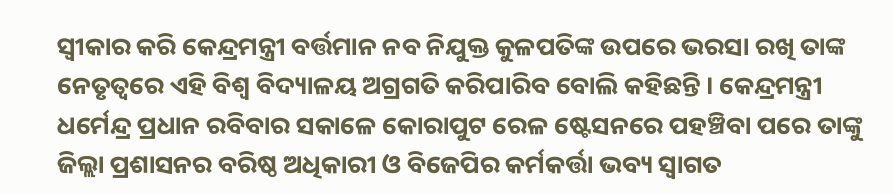ସ୍ବୀକାର କରି କେନ୍ଦ୍ରମନ୍ତ୍ରୀ ବର୍ତ୍ତମାନ ନବ ନିଯୁକ୍ତ କୁଳପତିଙ୍କ ଉପରେ ଭରସା ରଖି ତାଙ୍କ ନେତୃତ୍ୱରେ ଏହି ବିଶ୍ୱ ବିଦ୍ୟାଳୟ ଅଗ୍ରଗତି କରିପାରିବ ବୋଲି କହିଛନ୍ତି । କେନ୍ଦ୍ରମନ୍ତ୍ରୀ ଧର୍ମେନ୍ଦ୍ର ପ୍ରଧାନ ରବିବାର ସକାଳେ କୋରାପୁଟ ରେଳ ଷ୍ଟେସନରେ ପହଞ୍ଚିବା ପରେ ତାଙ୍କୁ ଜିଲ୍ଲା ପ୍ରଶାସନର ବରିଷ୍ଠ ଅଧିକାରୀ ଓ ବିଜେପିର କର୍ମକର୍ତ୍ତା ଭବ୍ୟ ସ୍ଵାଗତ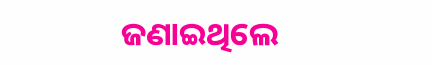ଜଣାଇଥିଲେ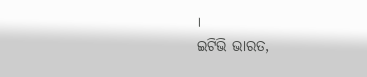।
ଇଟିଭି ଭାରତ,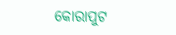କୋରାପୁଟ